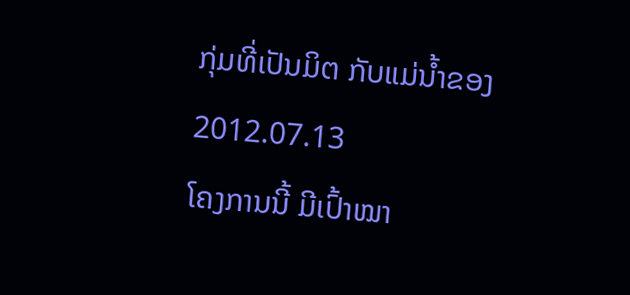ກຸ່ມທີ່ເປັນມິຕ ກັບແມ່ນໍ້າຂອງ
2012.07.13
ໂຄງການນີ້ ມີເປົ້າໝາ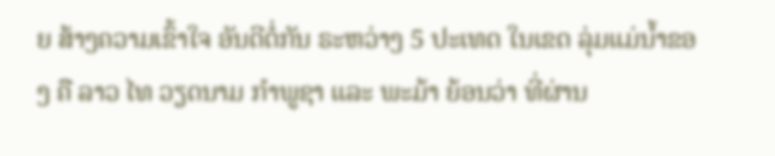ຍ ສ້າງຄວາມເຂົ້າໃຈ ອັນດີຕໍ່ກັນ ຣະຫວ່າງ 5 ປະເທດ ໃນເຂດ ລຸ່ມແມ່ນໍ້າຂອງ ຄື ລາວ ໄທ ວຽດນາມ ກໍາພູຊາ ແລະ ພະມ້າ ຍ້ອນວ່າ ທີ່ຜ່ານ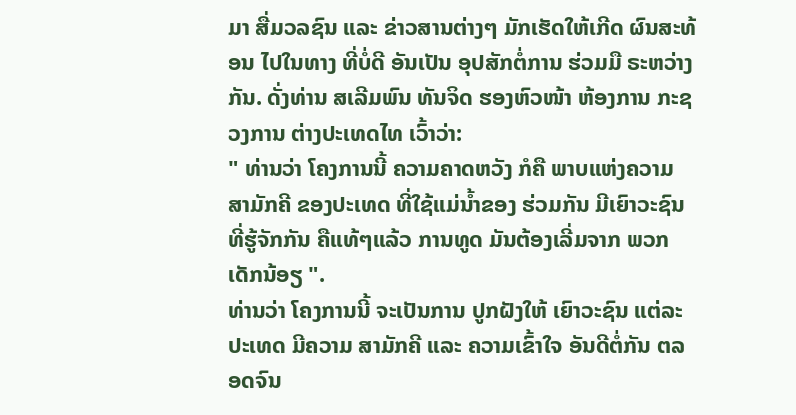ມາ ສື່ມວລຊົນ ແລະ ຂ່າວສານຕ່າງໆ ມັກເຮັດໃຫ້ເກີດ ຜົນສະທ້ອນ ໄປໃນທາງ ທີ່ບໍ່ດີ ອັນເປັນ ອຸປສັກຕໍ່ການ ຮ່ວມມື ຣະຫວ່າງກັນ. ດັ່ງທ່ານ ສເລີມພົນ ທັນຈິດ ຮອງຫົວໜ້າ ຫ້ອງການ ກະຊວງການ ຕ່າງປະເທດໄທ ເວົ້າວ່າ:
" ທ່ານວ່າ ໂຄງການນີ້ ຄວາມຄາດຫວັງ ກໍຄື ພາບແຫ່ງຄວາມ ສາມັກຄີ ຂອງປະເທດ ທີ່ໃຊ້ແມ່ນໍ້າຂອງ ຮ່ວມກັນ ມີເຍົາວະຊົນ ທີ່ຮູ້ຈັກກັນ ຄືແທ້ໆແລ້ວ ການທູດ ມັນຕ້ອງເລີ່ມຈາກ ພວກເດັກນ້ອຽ ".
ທ່ານວ່າ ໂຄງການນີ້ ຈະເປັນການ ປູກຝັງໃຫ້ ເຍົາວະຊົນ ແຕ່ລະປະເທດ ມີຄວາມ ສາມັກຄີ ແລະ ຄວາມເຂົ້າໃຈ ອັນດີຕໍ່ກັນ ຕລອດຈົນ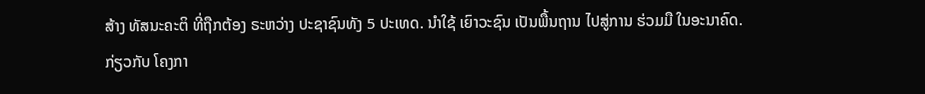ສ້າງ ທັສນະຄະຕິ ທີ່ຖືກຕ້ອງ ຣະຫວ່າງ ປະຊາຊົນທັງ 5 ປະເທດ. ນໍາໃຊ້ ເຍົາວະຊົນ ເປັນພື້ນຖານ ໄປສູ່ການ ຮ່ວມມື ໃນອະນາຄົດ.
ກ່ຽວກັບ ໂຄງກາ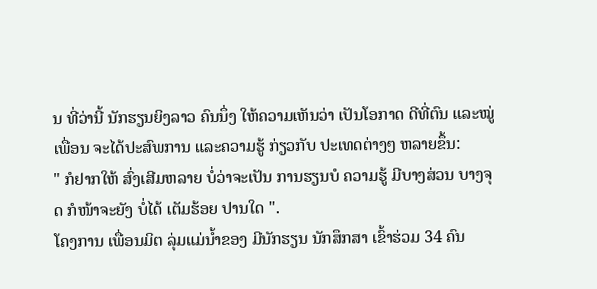ນ ທີ່ວ່ານີ້ ນັກຮຽນຍິງລາວ ຄົນນຶ່ງ ໃຫ້ຄວາມເຫັນວ່າ ເປັນໂອກາດ ດີທີ່ຕົນ ແລະໝູ່ ເພື່ອນ ຈະໄດ້ປະສົພການ ແລະຄວາມຮູ້ ກ່ຽວກັບ ປະເທດຕ່າງໆ ຫລາຍຂຶ້ນ:
" ກໍຢາກໃຫ້ ສົ່ງເສີມຫລາຍ ບໍ່ວ່າຈະເປັນ ການຮຽນບໍ ຄວາມຮູ້ ມີບາງສ່ວນ ບາງຈຸດ ກໍໜ້າຈະຍັງ ບໍ່ໄດ້ ເຕັມຮ້ອຍ ປານໃດ ".
ໂຄງການ ເພື່ອນມິຕ ລຸ່ມແມ່ນໍ້າຂອງ ມີນັກຮຽນ ນັກສຶກສາ ເຂົ້າຮ່ວມ 34 ຄົນ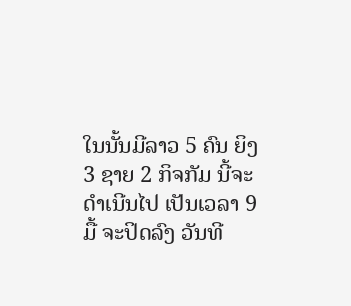ໃນນັ້ນມີລາວ 5 ຄົນ ຍິງ 3 ຊາຍ 2 ກິຈກັມ ນີ້ຈະດໍາເນີນໄປ ເປັນເວລາ 9 ມື້ ຈະປິດລົງ ວັນທີ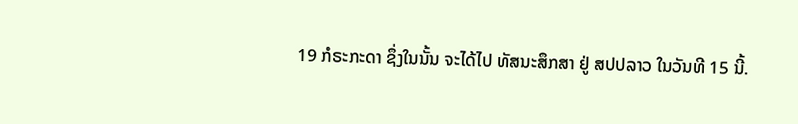19 ກໍຣະກະດາ ຊຶ່ງໃນນັ້ນ ຈະໄດ້ໄປ ທັສນະສຶກສາ ຢູ່ ສປປລາວ ໃນວັນທີ 15 ນີ້.